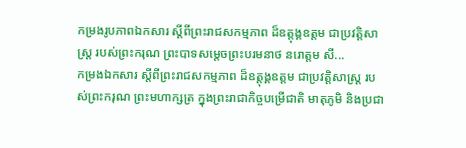កម្រងរូបភាពឯកសារ ស្តីពីព្រះរាជសកម្មភាព ដ៏ឧត្តុង្គឧត្តម ជាប្រវត្តិសាស្រ្ត របស់ព្រះករុណ ព្រះបាទសម្តេចព្រះបរមនាថ នរោត្តម សី...
កម្រងឯកសារ ស្តីពីព្រះរាជសកម្មភាព ដ៏ឧត្តុង្គឧត្តម ជាប្រវត្តិសាស្រ្ត របស់ព្រះករុណ ព្រះមហាក្សត្រ ក្នុងព្រះរាជាកិច្ចបម្រើជាតិ មាតុភូមិ និងប្រជា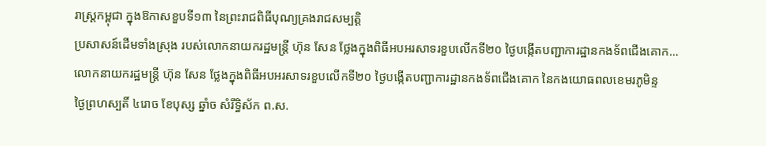រាស្រ្តកម្ពុជា ក្នុងឱកាសខួបទី១៣ នៃព្រះរាជពិធីបុណ្យគ្រងរាជសម្បត្តិ
ប្រសាសន៍ដើមទាំងស្រុង របស់លោកនាយករដ្ឋមន្រ្តី ហ៊ុន សែន ថ្លែងក្នុងពិធីអបអរសាទរខួបលើកទី២០ ថ្ងៃបង្កើតបញ្ជាការដ្ឋានកងទ័ពជើងគោក...
លោកនាយករដ្ឋមន្រ្តី ហ៊ុន សែន ថ្លែងក្នុងពិធីអបអរសាទរខួបលើកទី២០ ថ្ងៃបង្កើតបញ្ជាការដ្ឋានកងទ័ពជើងគោក នៃកងយោធពលខេមរភូមិន្ទ
ថ្ងៃព្រហស្បតិ៍ ៤រោច ខែបុស្ស ឆ្នាំច សំរឹទ្ធិស័ក ព.ស.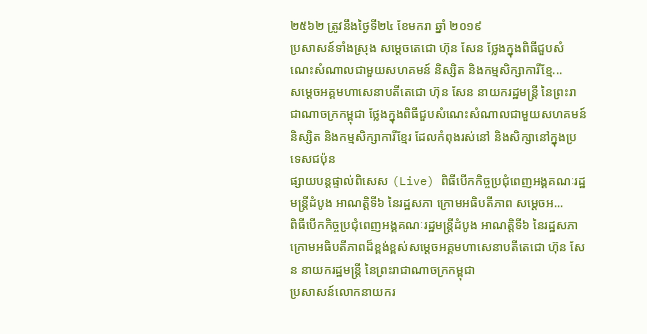២៥៦២ ត្រូវនឹងថ្ងៃទី២៤ ខែមករា ឆ្នាំ ២០១៩
ប្រសាសន៍ទាំងស្រុង សម្តេចតេជោ ហ៊ុន សែន ថ្លែងក្នុងពិធីជួបសំណេះសំណាលជាមួយសហគមន៍ និស្សិត និងកម្មសិក្សាការីខ្មែ...
សម្តេចអគ្គមហាសេនាបតីតេជោ ហ៊ុន សែន នាយករដ្ឋមន្ត្រី នៃព្រះរាជាណាចក្រកម្ពុជា ថ្លែងក្នុងពិធីជួបសំណេះសំណាលជាមួយសហគមន៍ និស្សិត និងកម្មសិក្សាការីខ្មែរ ដែលកំពុងរស់នៅ និងសិក្សានៅក្នុងប្រទេសជប៉ុន
ផ្សាយបន្តផ្ទាល់ពិសេស (Live) ពិធីបើកកិច្ចប្រជុំពេញអង្គគណៈរដ្ឋមន្រ្តីដំបូង អាណត្តិទី៦ នៃរដ្ឋសភា ក្រោមអធិបតីភាព សម្តេចអ...
ពិធីបើកកិច្ចប្រជុំពេញអង្គគណៈរដ្ឋមន្រ្តីដំបូង អាណត្តិទី៦ នៃរដ្ឋសភា ក្រោមអធិបតីភាពដ៏ខ្ពង់ខ្ពស់សម្តេចអគ្គមហាសេនាបតីតេជោ ហ៊ុន សែន នាយករដ្ឋមន្រ្តី នៃព្រះរាជាណាចក្រកម្ពុជា
ប្រសាសន៍លោកនាយករ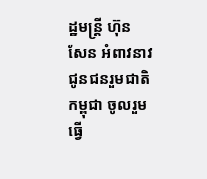ដ្ឋមន្រ្តី ហ៊ុន សែន អំពាវនាវជូនជនរួមជាតិកម្ពុជា ចូលរួមធ្វើ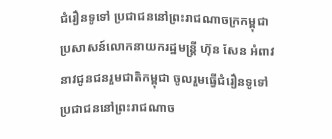ជំរឿនទូទៅ ប្រជាជននៅព្រះរាជណាចក្រកម្ពុជា
ប្រសាសន៍លោកនាយករដ្ឋមន្រ្តី ហ៊ុន សែន អំពាវនាវជូនជនរួមជាតិកម្ពុជា ចូលរួមធ្វើជំរឿនទូទៅ ប្រជាជននៅព្រះរាជណាច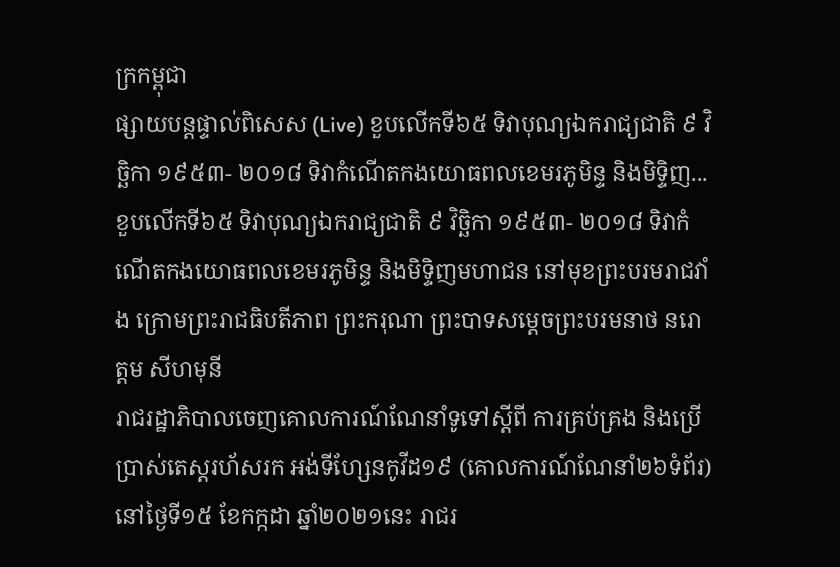ក្រកម្ពុជា
ផ្សាយបន្តផ្ទាល់ពិសេស (Live) ខួបលើកទី៦៥ ទិវាបុណ្យឯករាជ្យជាតិ ៩ វិច្ឆិកា ១៩៥៣- ២០១៨ ទិវាកំណើតកងយោធពលខេមរភូមិន្ទ និងមិទ្ទិញ...
ខួបលើកទី៦៥ ទិវាបុណ្យឯករាជ្យជាតិ ៩ វិច្ឆិកា ១៩៥៣- ២០១៨ ទិវាកំណើតកងយោធពលខេមរភូមិន្ទ និងមិទ្ទិញមហាជន នៅមុខព្រះបរមរាជវាំង ក្រោមព្រះរាជធិបតីភាព ព្រះករុណា ព្រះបាទសម្តេចព្រះបរមនាថ នរោត្តម សីហមុនី
រាជរដ្ឋាភិបាលចេញគោលការណ៍ណែនាំទូទៅស្តីពី ការគ្រប់គ្រង និងប្រើប្រាស់តេស្តរហ័សរក អង់ទីហ្សែនកូវីដ១៩ (គោលការណ៍ណែនាំ២៦ទំព័រ)
នៅថ្ងៃទី១៥ ខែកក្កដា ឆ្នាំ២០២១នេះ រាជរ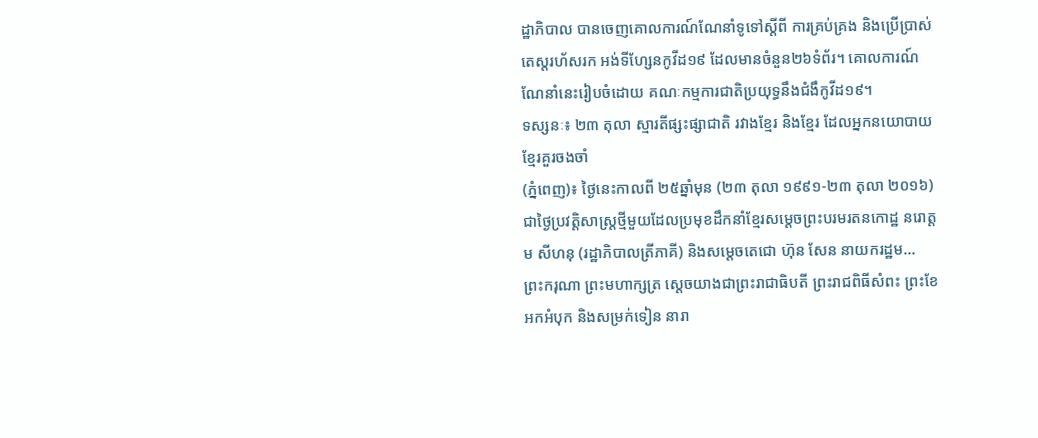ដ្ឋាភិបាល បានចេញគោលការណ៍ណែនាំទូទៅស្តីពី ការគ្រប់គ្រង និងប្រើប្រាស់តេស្តរហ័សរក អង់ទីហ្សែនកូវីដ១៩ ដែលមានចំនួន២៦ទំព័រ។ គោលការណ៍ណែនាំនេះរៀបចំដោយ គណៈកម្មការជាតិប្រយុទ្ធនឹងជំងឹកូវីដ១៩។
ទស្សនៈ៖ ២៣ តុលា ស្មារតីផ្សះផ្សាជាតិ រវាងខ្មែរ និងខ្មែរ ដែលអ្នកនយោបាយខ្មែរគួរចងចាំ
(ភ្នំពេញ)៖ ថ្ងៃនេះកាលពី ២៥ឆ្នាំមុន (២៣ តុលា ១៩៩១-២៣ តុលា ២០១៦) ជាថ្ងៃប្រវត្តិសាស្រ្តថ្មីមួយដែលប្រមុខដឹកនាំខ្មែរសម្តេចព្រះបរមរតនកោដ្ឋ នរោត្តម សីហនុ (រដ្ឋាភិបាលត្រីភាគី) និងសម្តេចតេជោ ហ៊ុន សែន នាយករដ្ឋម...
ព្រះករុណា ព្រះមហាក្សត្រ ស្តេចយាងជាព្រះរាជាធិបតី ព្រះរាជពិធីសំពះ ព្រះខែ អកអំបុក និងសម្រក់ទៀន នារា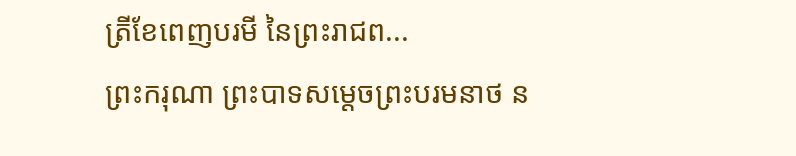ត្រីខែពេញបរមី នៃព្រះរាជព...
ព្រះករុណា ព្រះបាទសម្តេចព្រះបរមនាថ ន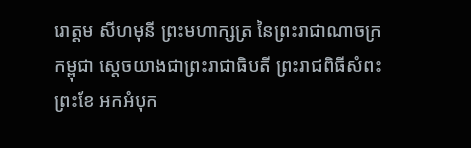រោត្តម សីហមុនី ព្រះមហាក្សត្រ នៃព្រះរាជាណាចក្រកម្ពុជា ស្តេចយាងជាព្រះរាជាធិបតី ព្រះរាជពិធីសំពះព្រះខែ អកអំបុក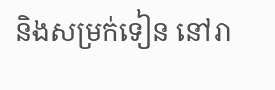និងសម្រក់ទៀន នៅរា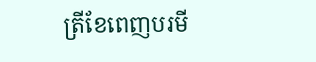ត្រីខែពេញបរមី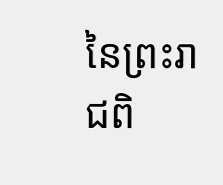នៃព្រះរាជពិ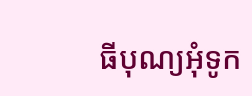ធីបុណ្យអុំទូក